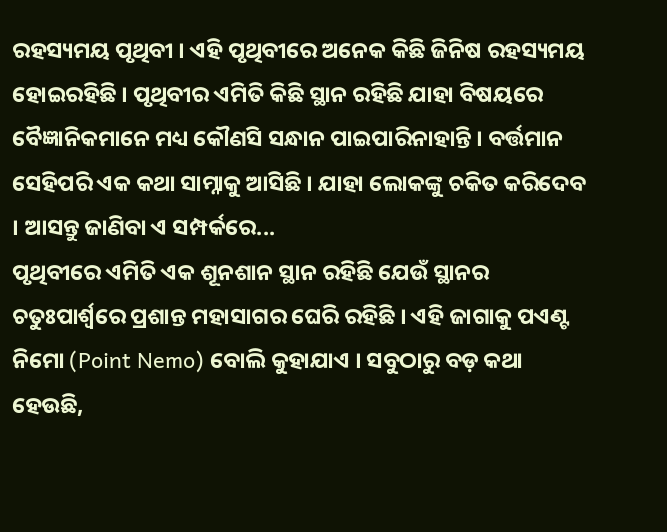ରହସ୍ୟମୟ ପୃଥିବୀ । ଏହି ପୃଥିବୀରେ ଅନେକ କିଛି ଜିନିଷ ରହସ୍ୟମୟ ହୋଇରହିଛି । ପୃଥିବୀର ଏମିତି କିଛି ସ୍ଥାନ ରହିଛି ଯାହା ବିଷୟରେ ବୈଜ୍ଞାନିକମାନେ ମଧ୍ୟ କୌଣସି ସନ୍ଧାନ ପାଇପାରିନାହାନ୍ତି । ବର୍ତ୍ତମାନ ସେହିପରି ଏକ କଥା ସାମ୍ନାକୁ ଆସିଛି । ଯାହା ଲୋକଙ୍କୁ ଚକିତ କରିଦେବ । ଆସନ୍ତୁ ଜାଣିବା ଏ ସମ୍ପର୍କରେ...
ପୃଥିବୀରେ ଏମିତି ଏକ ଶୂନଶାନ ସ୍ଥାନ ରହିଛି ଯେଉଁ ସ୍ଥାନର ଚତୁଃପାର୍ଶ୍ୱରେ ପ୍ରଶାନ୍ତ ମହାସାଗର ଘେରି ରହିଛି । ଏହି ଜାଗାକୁ ପଏଣ୍ଟ ନିମୋ (Point Nemo) ବୋଲି କୁହାଯାଏ । ସବୁଠାରୁ ବଡ଼ କଥା ହେଉଛି,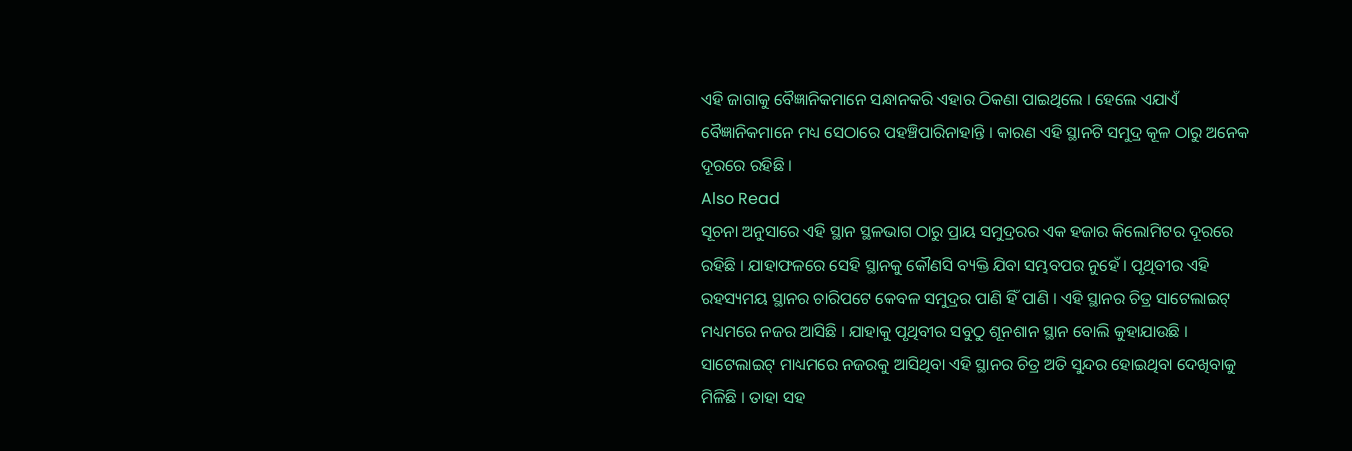ଏହି ଜାଗାକୁ ବୈଜ୍ଞାନିକମାନେ ସନ୍ଧାନକରି ଏହାର ଠିକଣା ପାଇଥିଲେ । ହେଲେ ଏଯାଏଁ ବୈଜ୍ଞାନିକମାନେ ମଧ୍ୟ ସେଠାରେ ପହଞ୍ଚିପାରିନାହାନ୍ତି । କାରଣ ଏହି ସ୍ଥାନଟି ସମୁଦ୍ର କୂଳ ଠାରୁ ଅନେକ ଦୂରରେ ରହିଛି ।
Also Read
ସୂଚନା ଅନୁସାରେ ଏହି ସ୍ଥାନ ସ୍ଥଳଭାଗ ଠାରୁ ପ୍ରାୟ ସମୁଦ୍ରରର ଏକ ହଜାର କିଲୋମିଟର ଦୂରରେ ରହିଛି । ଯାହାଫଳରେ ସେହି ସ୍ଥାନକୁ କୌଣସି ବ୍ୟକ୍ତି ଯିବା ସମ୍ଭବପର ନୁହେଁ । ପୃଥିବୀର ଏହି ରହସ୍ୟମୟ ସ୍ଥାନର ଚାରିପଟେ କେବଳ ସମୁଦ୍ରର ପାଣି ହିଁ ପାଣି । ଏହି ସ୍ଥାନର ଚିତ୍ର ସାଟେଲାଇଟ୍ ମଧ୍ୟମରେ ନଜର ଆସିଛି । ଯାହାକୁ ପୃଥିବୀର ସବୁଠୁ ଶୂନଶାନ ସ୍ଥାନ ବୋଲି କୁହାଯାଉଛି ।
ସାଟେଲାଇଟ୍ ମାଧ୍ୟମରେ ନଜରକୁ ଆସିଥିବା ଏହି ସ୍ଥାନର ଚିତ୍ର ଅତି ସୁନ୍ଦର ହୋଇଥିବା ଦେଖିବାକୁ ମିଳିଛି । ତାହା ସହ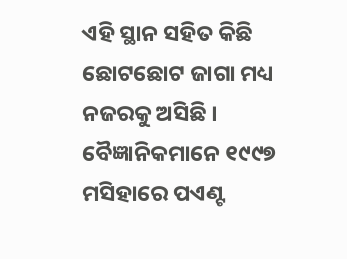ଏହି ସ୍ଥାନ ସହିତ କିଛି ଛୋଟଛୋଟ ଜାଗା ମଧ୍ୟ ନଜରକୁ ଅସିଛି । ବୈଜ୍ଞାନିକମାନେ ୧୯୯୭ ମସିହାରେ ପଏଣ୍ଟ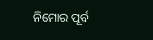ନିମୋର ପୂର୍ବ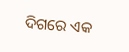ଦିଗରେ ଏକ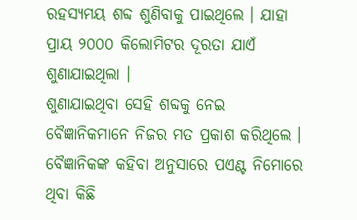ରହସ୍ୟମୟ ଶବ୍ଦ ଶୁଣିବାକୁ ପାଇଥିଲେ । ଯାହା ପ୍ରାୟ ୨୦୦୦ କିଲୋମିଟର ଦୂରତା ଯାଏଁ ଶୁଣାଯାଇଥିଲା ।
ଶୁଣାଯାଇଥିବା ସେହି ଶବ୍ଦକୁ ନେଇ ବୈଜ୍ଞାନିକମାନେ ନିଜର ମତ ପ୍ରକାଶ କରିଥିଲେ । ବୈଜ୍ଞାନିକଙ୍କ କହିବା ଅନୁସାରେ ପଏଣ୍ଟ ନିମୋରେ ଥିବା କିଛି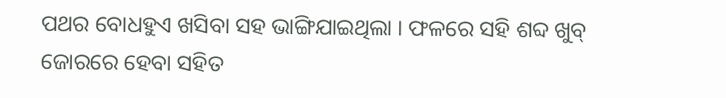ପଥର ବୋଧହୁଏ ଖସିବା ସହ ଭାଙ୍ଗିଯାଇଥିଲା । ଫଳରେ ସହି ଶବ୍ଦ ଖୁବ୍ ଜୋରରେ ହେବା ସହିତ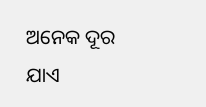ଅନେକ ଦୂର ଯାଏ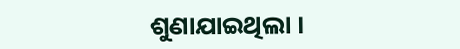ଶୁଣାଯାଇଥିଲା ।